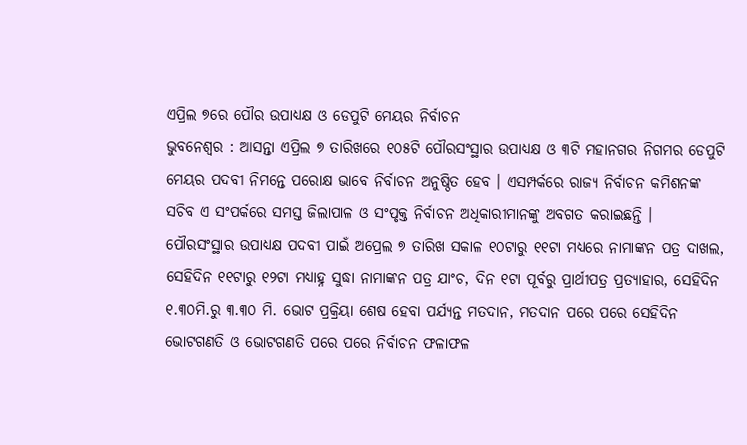ଏପ୍ରିଲ ୭ରେ ପୌର ଉପାଧ୍ୟକ୍ଷ ଓ ଡେପୁଟି ମେୟର ନିର୍ବାଚନ
ଭୁବନେଶ୍ୱର : ଆସନ୍ତା ଏପ୍ରିଲ ୭ ତାରିଖରେ ୧୦୫ଟି ପୌରସଂସ୍ଥାର ଉପାଧ୍ୟକ୍ଷ ଓ ୩ଟି ମହାନଗର ନିଗମର ଡେପୁଟି ମେୟର ପଦବୀ ନିମନ୍ତେ ପରୋକ୍ଷ ଭାବେ ନିର୍ବାଚନ ଅନୁଷ୍ଠିତ ହେବ । ଏସମ୍ପର୍କରେ ରାଜ୍ୟ ନିର୍ବାଚନ କମିଶନଙ୍କ ସଚିବ ଏ ସଂପର୍କରେ ସମସ୍ତ ଜିଲାପାଳ ଓ ସଂପୃକ୍ତ ନିର୍ବାଚନ ଅଧିକାରୀମାନଙ୍କୁ ଅବଗତ କରାଇଛନ୍ତି ।
ପୌରସଂସ୍ଥାର ଉପାଧ୍ୟକ୍ଷ ପଦବୀ ପାଇଁ ଅପ୍ରେଲ ୭ ତାରିଖ ସକାଳ ୧୦ଟାରୁ ୧୧ଟା ମଧ୍ୟରେ ନାମାଙ୍କନ ପତ୍ର ଦାଖଲ, ସେହିଦିନ ୧୧ଟାରୁ ୧୨ଟା ମଧ୍ୟାହ୍ନ ସୁଦ୍ଧା ନାମାଙ୍କନ ପତ୍ର ଯାଂଚ, ଦିନ ୧ଟା ପୂର୍ବରୁ ପ୍ରାର୍ଥୀପତ୍ର ପ୍ରତ୍ୟାହାର, ସେହିଦିନ ୧.୩୦ମି.ରୁ ୩.୩୦ ମି. ଭୋଟ ପ୍ରକ୍ରିୟା ଶେଷ ହେବା ପର୍ଯ୍ୟନ୍ତ ମତଦାନ, ମତଦାନ ପରେ ପରେ ସେହିଦିନ ଭୋଟଗଣତି ଓ ଭୋଟଗଣତି ପରେ ପରେ ନିର୍ବାଚନ ଫଳାଫଳ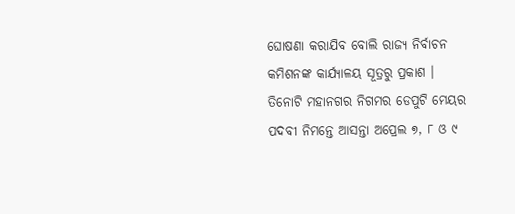ଘୋଷଣା କରାଯିବ ବୋଲି ରାଜ୍ୟ ନିର୍ବାଚନ କମିଶନଙ୍କ କାର୍ଯ୍ୟାଳୟ ସୂତ୍ରରୁ ପ୍ରକାଶ ।
ତିନୋଟି ମହାନଗର ନିଗମର ଡେପୁଟି ମେୟର ପଦବୀ ନିମନ୍ତେ ଆସନ୍ତା ଅପ୍ରେଲ ୭, ୮ ଓ ୯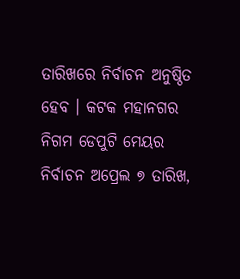ତାରିଖରେ ନିର୍ବାଚନ ଅନୁଷ୍ଠିତ ହେବ । କଟକ ମହାନଗର ନିଗମ ଡେପୁଟି ମେୟର ନିର୍ବାଚନ ଅପ୍ରେଲ ୭ ତାରିଖ,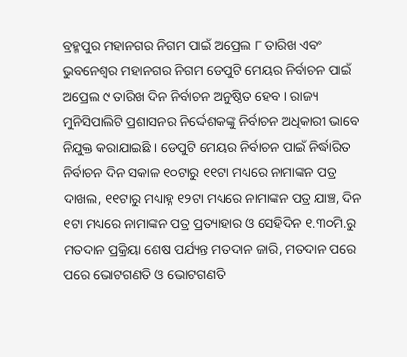ବ୍ରହ୍ମପୁର ମହାନଗର ନିଗମ ପାଇଁ ଅପ୍ରେଲ ୮ ତାରିଖ ଏବଂ ଭୁବନେଶ୍ୱର ମହାନଗର ନିଗମ ଡେପୁଟି ମେୟର ନିର୍ବାଚନ ପାଇଁ ଅପ୍ରେଲ ୯ ତାରିଖ ଦିନ ନିର୍ବାଚନ ଅନୁଷ୍ଠିତ ହେବ । ରାଜ୍ୟ ମୁନିସିପାଲିଟି ପ୍ରଶାସନର ନିର୍ଦ୍ଦେଶକଙ୍କୁ ନିର୍ବାଚନ ଅଧିକାରୀ ଭାବେ ନିଯୁକ୍ତ କରାଯାଇଛି । ଡେପୁଟି ମେୟର ନିର୍ବାଚନ ପାଇଁ ନିର୍ଦ୍ଧାରିତ ନିର୍ବାଚନ ଦିନ ସକାଳ ୧୦ଟାରୁ ୧୧ଟା ମଧ୍ୟରେ ନାମାଙ୍କନ ପତ୍ର ଦାଖଲ, ୧୧ଟାରୁ ମଧ୍ୟାହ୍ନ ୧୨ଟା ମଧ୍ୟରେ ନାମାଙ୍କନ ପତ୍ର ଯାଞ୍ଚ, ଦିନ ୧ଟା ମଧ୍ୟରେ ନାମାଙ୍କନ ପତ୍ର ପ୍ରତ୍ୟାହାର ଓ ସେହିଦିନ ୧.୩୦ମି.ରୁ ମତଦାନ ପ୍ରକ୍ରିୟା ଶେଷ ପର୍ଯ୍ୟନ୍ତ ମତଦାନ ଜାରି, ମତଦାନ ପରେ ପରେ ଭୋଟଗଣତି ଓ ଭୋଟଗଣତି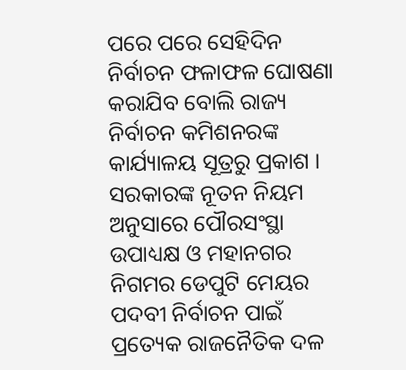ପରେ ପରେ ସେହିଦିନ ନିର୍ବାଚନ ଫଳାଫଳ ଘୋଷଣା କରାଯିବ ବୋଲି ରାଜ୍ୟ ନିର୍ବାଚନ କମିଶନରଙ୍କ କାର୍ଯ୍ୟାଳୟ ସୂତ୍ରରୁ ପ୍ରକାଶ । ସରକାରଙ୍କ ନୂତନ ନିୟମ ଅନୁସାରେ ପୌରସଂସ୍ଥା ଉପାଧ୍ୟକ୍ଷ ଓ ମହାନଗର ନିଗମର ଡେପୁଟି ମେୟର ପଦବୀ ନିର୍ବାଚନ ପାଇଁ ପ୍ରତ୍ୟେକ ରାଜନୈତିକ ଦଳ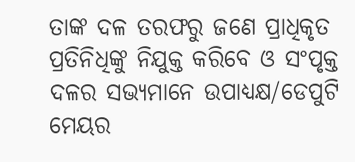ତାଙ୍କ ଦଳ ତରଫରୁ ଜଣେ ପ୍ରାଧିକୃତ ପ୍ରତିନିଧିଙ୍କୁ ନିଯୁକ୍ତ କରିବେ ଓ ସଂପୃକ୍ତ ଦଳର ସଭ୍ୟମାନେ ଉପାଧ୍ୟକ୍ଷ/ଡେପୁଟି ମେୟର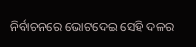ନିର୍ବାଚନରେ ଭୋଟଦେଇ ସେହି ଦଳର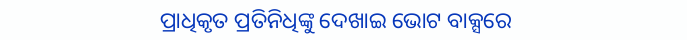ପ୍ରାଧିକୃତ ପ୍ରତିନିଧିଙ୍କୁ ଦେଖାଇ ଭୋଟ ବାକ୍ସରେ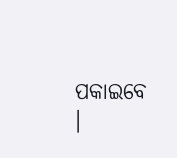ପକାଇବେ ।